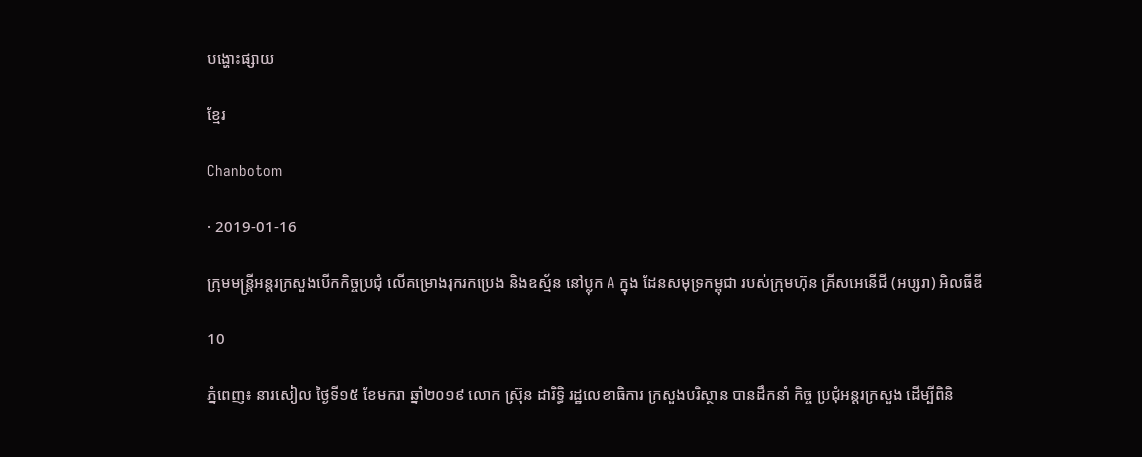បង្ហោះផ្សាយ

ខ្មែរ

Chanbotom

· 2019-01-16

ក្រុមមន្រ្តីអន្តរក្រសួងបើកកិច្ចប្រជុំ លើគម្រោងរុករកប្រេង និងឧស្ម័ន នៅប្លុក A ក្នុង ដែនសមុទ្រកម្ពុជា របស់ក្រុមហ៊ុន គ្រីសអេនើជី (អប្សរា) អិលធីឌី

10

ភ្នំពេញ៖ នារសៀល ថ្ងៃទី១៥ ខែមករា ឆ្នាំ២០១៩ លោក ស្រ៊ុន ដារិទ្ធិ រដ្ឋលេខាធិការ ក្រសួងបរិស្ថាន បានដឹកនាំ កិច្ច ប្រជុំអន្តរក្រសួង ដើម្បីពិនិ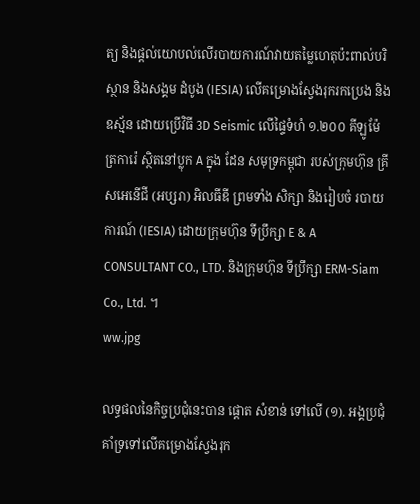ត្យ និងផ្តល់យោបល់លើរបាយការណ៍វាយតម្លៃហេតុប៉ះពាល់បរិស្ថាន និងសង្គម ដំបូង (IESIA) លើគម្រោងស្វែងរុករកប្រេង និងឧស្ម័ន ដោយប្រើវិធី 3D Seismic លើផ្ទៃទំហំ ១.២០០ គីឡូម៉ែត្រការ៉េ ស្ថិតនៅប្លុក A ក្នុង ដែន សមុទ្រកម្ពុជា របស់ក្រុមហ៊ុន គ្រីសអេនើជី (អប្សរា) អិលធីឌី ព្រមទាំង សិក្សា និងរៀបចំ របាយ ការណ៍ (IESIA) ដោយក្រុមហ៊ុន ទីប្រឹក្សា E & A CONSULTANT CO., LTD. និងក្រុមហ៊ុន ទីប្រឹក្សា ERM-Siam Co., Ltd. ។
ww.jpg

លទ្ធផលនៃកិច្ចប្រជុំនេះបាន ផ្តោត សំខាន់ ទៅលើ (១). អង្គប្រជុំគាំទ្រទៅលើគម្រោងស្វែងរុក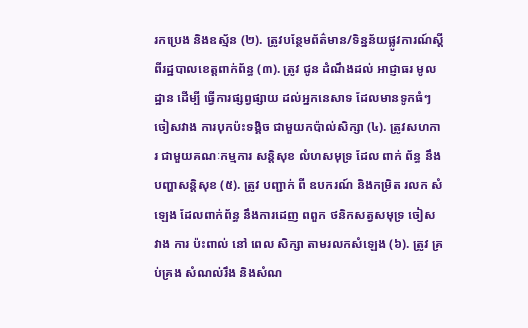រកប្រេង និងឧស្ម័ន (២). ត្រូវបន្ថែមព័ត៌មាន/ទិន្នន័យផ្លូវការណ៍ស្តីពីរដ្ឋបាលខេត្តពាក់ព័ន្ធ (៣). ត្រូវ ជូន ដំណឹងដល់ អាជ្ញាធរ មូលដ្ឋាន ដើម្បី ធ្វើការផ្សព្វផ្សាយ ដល់អ្នកនេសាទ ដែលមានទូកធំៗ ចៀសវាង ការបុកប៉ះទង្គិច ជាមួយកប៉ាល់សិក្សា (៤). ត្រូវសហការ ជាមួយគណៈកម្មការ សន្តិសុខ លំហសមុទ្រ ដែល ពាក់ ព័ន្ធ នឹង បញ្ហាសន្តិសុខ (៥). ត្រូវ បញ្ជាក់ ពី ឧបករណ៍ និងកម្រិត រលក សំឡេង ដែលពាក់ព័ន្ធ នឹងការដេញ ពពួក ថនិកសត្វសមុទ្រ ចៀស វាង ការ ប៉ះពាល់ នៅ ពេល សិក្សា តាមរលកសំឡេង (៦). ត្រូវ គ្រប់គ្រង សំណល់រឹង និងសំណ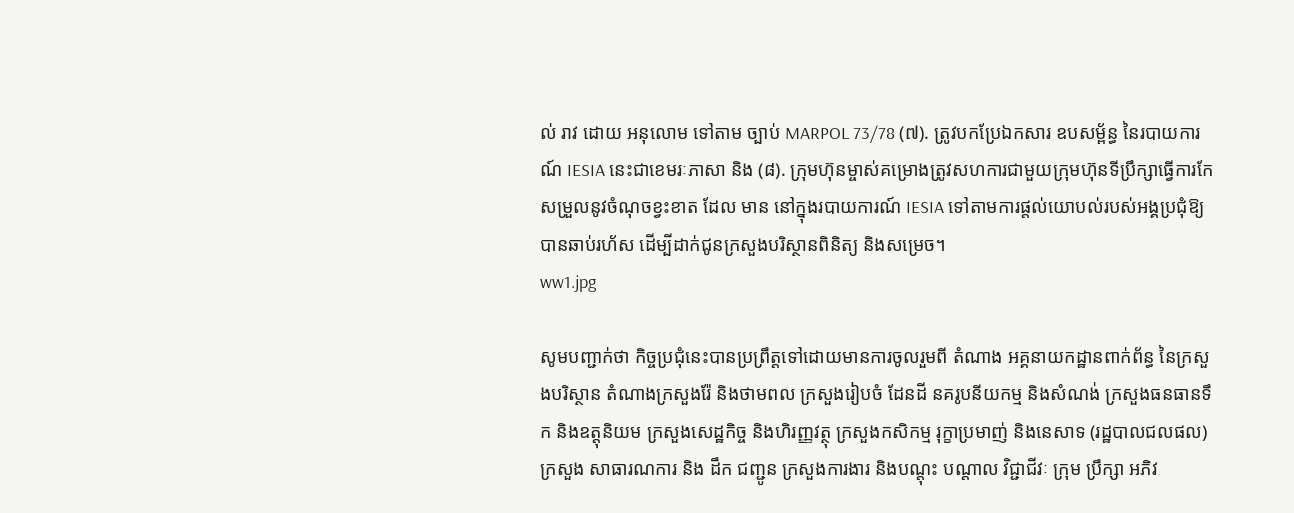ល់ រាវ ដោយ អនុលោម ទៅតាម ច្បាប់ MARPOL 73/78 (៧). ត្រូវបកប្រែឯកសារ ឧបសម័្ពន្ធ នៃរបាយការណ៍ IESIA នេះជាខេមរៈភាសា និង (៨). ក្រុមហ៊ុនម្ចាស់គម្រោងត្រូវសហការជាមួយក្រុមហ៊ុនទីប្រឹក្សាធ្វើការកែសម្រួលនូវចំណុចខ្វះខាត ដែល មាន នៅក្នុងរបាយការណ៍ IESIA ទៅតាមការផ្តល់យោបល់របស់អង្គប្រជុំឱ្យបានឆាប់រហ័ស ដើម្បីដាក់ជូនក្រសួងបរិស្ថានពិនិត្យ និងសម្រេច។
ww1.jpg

សូមបញ្ជាក់ថា កិច្ចប្រជុំនេះបានប្រព្រឹត្តទៅដោយមានការចូលរួមពី តំណាង អគ្គនាយកដ្ឋានពាក់ព័ន្ធ នៃក្រសួងបរិស្ថាន តំណាងក្រសួងរ៉ែ និងថាមពល ក្រសួងរៀបចំ ដែនដី នគរូបនីយកម្ម និងសំណង់ ក្រសួងធនធានទឹក និងឧត្តុនិយម ក្រសួងសេដ្ឋកិច្ច និងហិរញ្ញវត្ថុ ក្រសួងកសិកម្ម រុក្ខាប្រមាញ់ និងនេសាទ (រដ្ឋបាលជលផល) ក្រសួង សាធារណការ និង ដឹក ជញ្ជូន ក្រសួងការងារ និងបណ្តុះ បណ្តាល វិជ្ជាជីវៈ ក្រុម ប្រឹក្សា អភិវ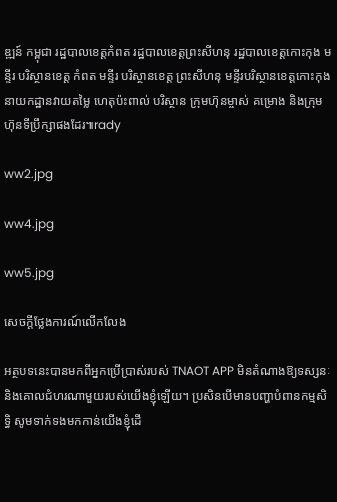ឌ្ឍន៍ កម្ពុជា រដ្ឋបាលខេត្តកំពត រដ្ឋបាលខេត្តព្រះសីហនុ រដ្ឋបាលខេត្តកោះកុង មន្ទីរ បរិស្ថានខេត្ត កំពត មន្ទីរ បរិស្ថានខេត្ត ព្រះសីហនុ មន្ទីរបរិស្ថានខេត្តកោះកុង នាយកដ្ឋានវាយតម្លៃ ហេតុប៉ះពាល់ បរិស្ថាន ក្រុមហ៊ុនម្ចាស់ គម្រោង និងក្រុមហ៊ុនទីប្រឹក្សាផងដែរ៕rady

ww2.jpg

ww4.jpg

ww5.jpg

សេចក្តីថ្លែងការណ៍លើកលែង

អត្ថបទនេះបានមកពីអ្នកប្រើប្រាស់របស់ TNAOT APP មិនតំណាងឱ្យទស្សនៈ និងគោលជំហរណាមួយរបស់យើងខ្ញុំឡើយ។ ប្រសិនបើមានបញ្ហាបំពានកម្មសិទ្ធិ សូមទាក់ទងមកកាន់យើងខ្ញុំដើ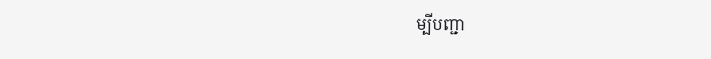ម្បីបញ្ជា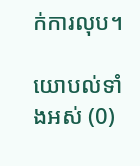ក់ការលុប។

យោបល់ទាំងអស់ (0)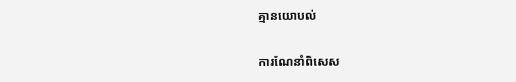គ្មានយោបល់

ការណែនាំពិសេស